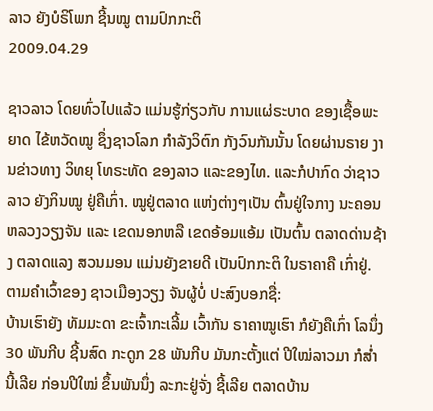ລາວ ຍັງບໍຣິໂພກ ຊີ້ນໝູ ຕາມປົກກະຕິ
2009.04.29

ຊາວລາວ ໂດຍທົ່ວໄປແລ້ວ ແມ່ນຮູ້ກ່ຽວກັບ ການແຜ່ຣະບາດ ຂອງເຊື້ອພະຍາດ ໄຂ້ຫວັດໝູ ຊຶ່ງຊາວໂລກ ກໍາລັງວິຕົກ ກັງວົນກັນນັ້ນ ໂດຍຜ່ານຣາຍ ງານຂ່າວທາງ ວິທຍຸ ໂທຣະທັດ ຂອງລາວ ແລະຂອງໄທ. ແລະກໍປາກົດ ວ່າຊາວລາວ ຍັງກິນໝູ ຢູ່ຄືເກົ່າ. ໝູຢູ່ຕລາດ ແຫ່ງຕ່າງໆເປັນ ຕົ້ນຢູ່ໃຈກາງ ນະຄອນ ຫລວງວຽງຈັນ ແລະ ເຂດນອກຫລື ເຂດອ້ອມແອ້ມ ເປັນຕົ້ນ ຕລາດດ່ານຊ້າງ ຕລາດແລງ ສວນມອນ ແມ່ນຍັງຂາຍດີ ເປັນປົກກະຕິ ໃນຣາຄາຄື ເກົ່າຢູ່. ຕາມຄໍາເວົ້າຂອງ ຊາວເມືອງວຽງ ຈັນຜູ້ບໍ່ ປະສົງບອກຊື່:
ບ້ານເຮົາຍັງ ທັມມະດາ ຂະເຈົ້າກະເລີ້ມ ເວົ້າກັນ ຣາຄາໝູເຮົາ ກໍຍັງຄືເກົ່າ ໂລນຶ່ງ 30 ພັນກີບ ຊີ້ນສົດ ກະດູກ 28 ພັນກີບ ມັນກະຕັ້ງແຕ່ ປີໃໝ່ລາວມາ ກໍສໍ່ານີ້ເລີຍ ກ່ອນປີໃໝ່ ຂຶ້ນພັນນຶ່ງ ລະກະຢູ່ຈັ່ງ ຊີ້ເລີຍ ຕລາດບ້ານ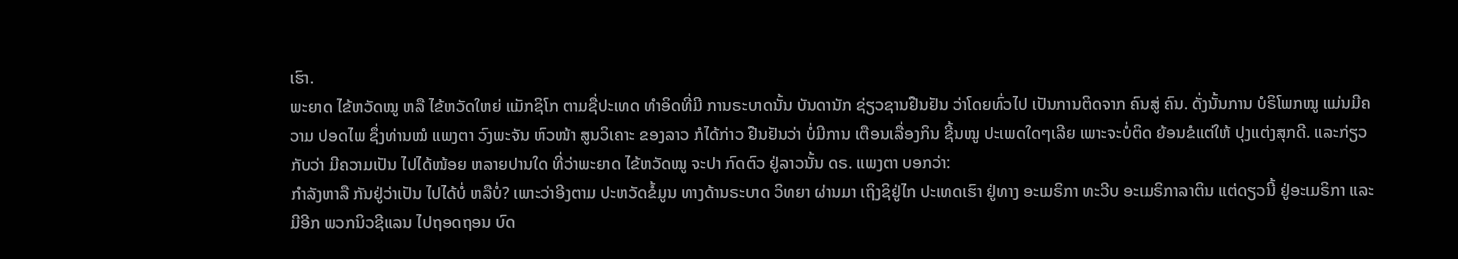ເຮົາ.
ພະຍາດ ໄຂ້ຫວັດໝູ ຫລື ໄຂ້ຫວັດໃຫຍ່ ແມັກຊິໂກ ຕາມຊື່ປະເທດ ທໍາອິດທີ່ມີ ການຣະບາດນັ້ນ ບັນດານັກ ຊ່ຽວຊານຢືນຢັນ ວ່າໂດຍທົ່ວໄປ ເປັນການຕິດຈາກ ຄົນສູ່ ຄົນ. ດັ່ງນັ້ນການ ບໍຣິໂພກໝູ ແມ່ນມີຄວາມ ປອດໄພ ຊຶ່ງທ່ານໝໍ ແພງຕາ ວົງພະຈັນ ຫົວໜ້າ ສູນວິເຄາະ ຂອງລາວ ກໍໄດ້ກ່າວ ຢືນຢັນວ່າ ບໍ່ມີການ ເຕືອນເລື່ອງກິນ ຊີ້ນໝູ ປະເພດໃດໆເລີຍ ເພາະຈະບໍ່ຕິດ ຍ້ອນຂໍແຕ່ໃຫ້ ປຸງແຕ່ງສຸກດີ. ແລະກ່ຽວກັບວ່າ ມີຄວາມເປັນ ໄປໄດ້ໜ້ອຍ ຫລາຍປານໃດ ທີ່ວ່າພະຍາດ ໄຂ້ຫວັດໝູ ຈະປາ ກົດຕົວ ຢູ່ລາວນັ້ນ ດຣ. ແພງຕາ ບອກວ່າ:
ກໍາລັງຫາລື ກັນຢູ່ວ່າເປັນ ໄປໄດ້ບໍ່ ຫລືບໍ່? ເພາະວ່າອີງຕາມ ປະຫວັດຂໍ້ມູນ ທາງດ້ານຣະບາດ ວິທຍາ ຜ່ານມາ ເຖິງຊິຢູ່ໄກ ປະເທດເຮົາ ຢູ່ທາງ ອະເມຣິກາ ທະວີບ ອະເມຣິກາລາຕິນ ແຕ່ດຽວນີ້ ຢູ່ອະເມຣິກາ ແລະມີອີກ ພວກນິວຊີແລນ ໄປຖອດຖອນ ບົດ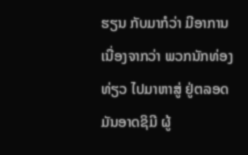ຮຽນ ກັບມາກໍວ່າ ມີອາການ ເນື່ອງຈາກວ່າ ພວກນັກທ່ອງທ່ຽວ ໄປມາຫາສູ່ ຢູ່ຕລອດ ມັນອາດຊິມີ ຜູ້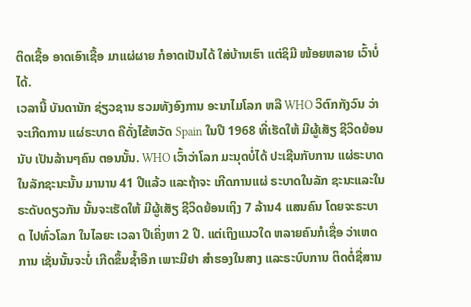ຕິດເຊື້ອ ອາດເອົາເຊື້ອ ມາແຜ່ຜາຍ ກໍອາດເປັນໄດ້ ໃສ່ບ້ານເຮົາ ແຕ່ຊິມີ ໜ້ອຍຫລາຍ ເວົ້າບໍ່ໄດ້.
ເວລານີ້ ບັນດານັກ ຊ່ຽວຊານ ຮວມທັງອົງການ ອະນາໄມໂລກ ຫລື WHO ວິຕົກກັງວົນ ວ່າຈະເກີດການ ແຜ່ຣະບາດ ຄືດັ່ງໄຂ້ຫວັດ Spain ໃນປີ 1968 ທີ່ເຮັດໃຫ້ ມີຜູ້ເສັຽ ຊີວິດຍ້ອນນັບ ເປັນລ້ານໆຄົນ ຕອນນັ້ນ. WHO ເວົ້າວ່າໂລກ ມະນຸດບໍ່ໄດ້ ປະເຊີນກັບການ ແຜ່ຣະບາດ ໃນລັກຊະນະນັ້ນ ມານານ 41 ປີແລ້ວ ແລະຖ້າຈະ ເກີດການແຜ່ ຣະບາດໃນລັກ ຊະນະແລະໃນ ຣະດັບດຽວກັນ ນັ້ນຈະເຮັດໃຫ້ ມີຜູ້ເສັຽ ຊີວິດຍ້ອນເຖິງ 7 ລ້ານ4 ແສນຄົນ ໂດຍຈະຣະບາດ ໄປທົ່ວໂລກ ໃນໄລຍະ ເວລາ ປີເຄິ່ງຫາ 2 ປີ. ແຕ່ເຖິງແນວໃດ ຫລາຍຄົນກໍເຊື່ອ ວ່າເຫດການ ເຊັ່ນນັ້ນຈະບໍ່ ເກີດຂຶ້ນຊໍ້າອີກ ເພາະມີຢາ ສໍາຮອງໃນສາງ ແລະຣະບົບການ ຕິດຕໍ່ຊື່ສານ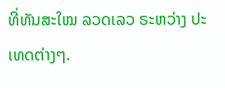ທີ່ທັນສະໃໝ ລວດເລວ ຣະຫວ່າງ ປະເທດຕ່າງໆ.